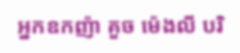អ្នកឧកញ៉ា គួច ម៉េងលី បរិ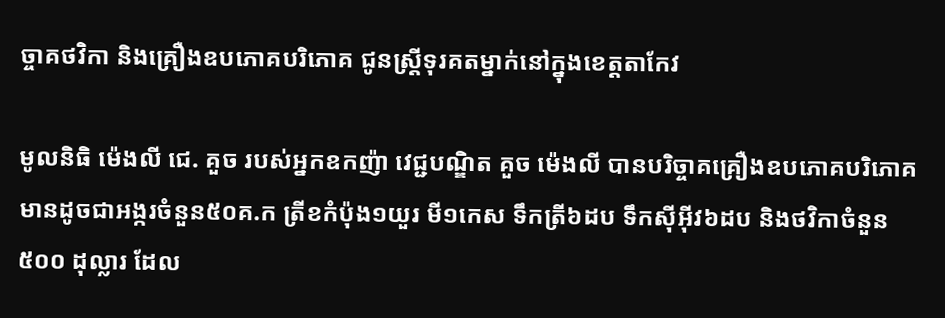ច្ចាគថវិកា និងគ្រឿងឧបភោគបរិភោគ ជូនស្រ្តីទុរគតម្នាក់នៅក្នុងខេត្តតាកែវ

មូលនិធិ ម៉េងលី ជេ. គួច របស់អ្នកឧកញ៉ា វេជ្ជបណ្ឌិត គួច ម៉េងលី បានបរិច្ចាគគ្រឿងឧបភោគបរិភោគ មានដូចជាអង្ករចំនួន៥០គ.ក ត្រីខកំប៉ុង១យួរ មី១កេស ទឹកត្រី៦ដប ទឹកស៊ីអ៊ីវ៦ដប និងថវិកាចំនួន ៥០០ ដុល្លារ ដែល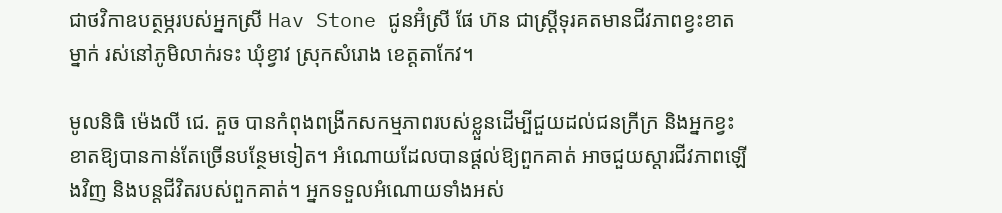ជាថវិកាឧបត្ថម្ភរបស់អ្នកស្រី Hav Stone ជូនអ៊ំស្រី ផែ ហ៊ន ជាស្រ្តីទុរគតមានជីវភាពខ្វះខាតម្នាក់ រស់នៅភូមិលាក់រទះ ឃុំខ្វាវ ស្រុកសំរោង ខេត្តតាកែវ។

មូលនិធិ ម៉េងលី ជេ. គួច បានកំពុងពង្រីកសកម្មភាពរបស់ខ្លួនដើម្បីជួយដល់ជនក្រីក្រ និងអ្នកខ្វះខាតឱ្យបានកាន់តែច្រើនបន្ថែមទៀត។ អំណោយដែលបានផ្តល់ឱ្យពួកគាត់ អាចជួយស្តារជីវភាពឡើងវិញ និងបន្តជីវិតរបស់ពួកគាត់។ អ្នកទទួលអំណោយទាំងអស់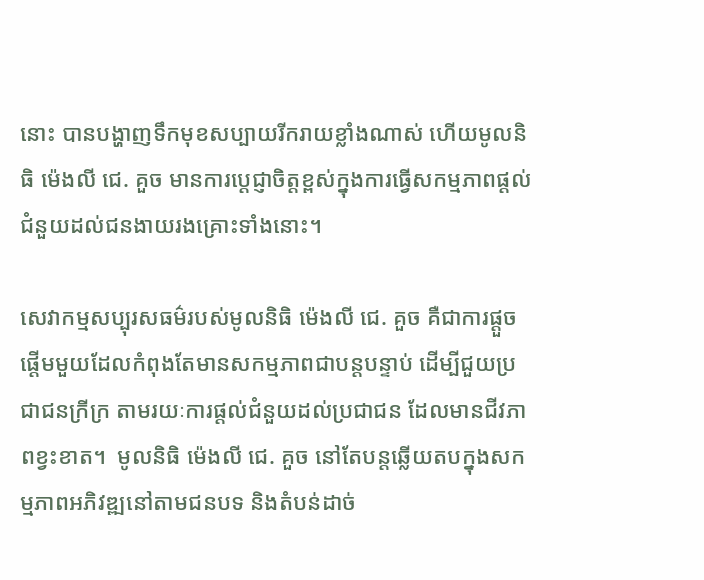នោះ បានបង្ហាញទឹកមុខសប្បាយរីករាយខ្លាំងណាស់ ហើយមូលនិធិ ម៉េងលី ជេ. គួច មានការប្តេជ្ញាចិត្តខ្ពស់ក្នុងការធ្វើសកម្មភាពផ្តល់ជំនួយដល់ជនងាយរងគ្រោះទាំងនោះ។

សេវាកម្មសប្បុរសធម៌របស់មូលនិធិ ម៉េងលី ជេ. គួច គឺជាការផ្តួចផ្តើមមួយដែលកំពុងតែមានសកម្មភាពជាបន្តបន្ទាប់ ដើម្បីជួយប្រជាជនក្រីក្រ តាមរយៈការផ្តល់ជំនួយដល់ប្រជាជន ដែលមានជីវភាពខ្វះខាត។  មូលនិធិ ម៉េងលី ជេ. គួច នៅតែបន្តឆ្លើយតបក្នុងសកម្មភាពអភិវឌ្ឍនៅតាមជនបទ និងតំបន់ដាច់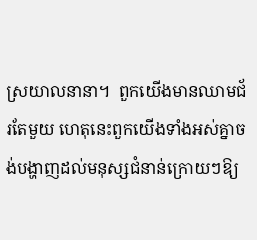ស្រយាលនានា។  ពួកយើងមានឈាមជ័រតែមួយ ហេតុនេះពួកយើងទាំងអស់គ្នាចង់បង្ហាញដល់មនុស្សជំនាន់ក្រោយៗឱ្យ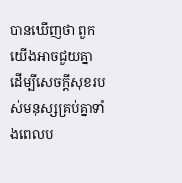បានឃើញថា ពួកយើងអាចជួយគ្នា ដើម្បីសេចក្តីសុខរបស់មនុស្សគ្រប់គ្នាទាំងពេលប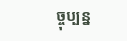ច្ចុប្បន្ន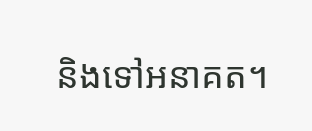និងទៅអនាគត។